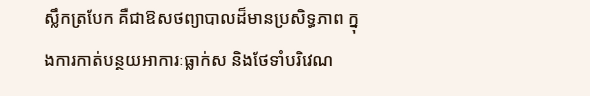ស្លឹកត្របែក គឺជាឱសថព្យាបាលដ៏មានប្រសិទ្ធភាព ក្នុងការកាត់បន្ថយអាការៈធ្លាក់ស និងថែទាំបរិវេណ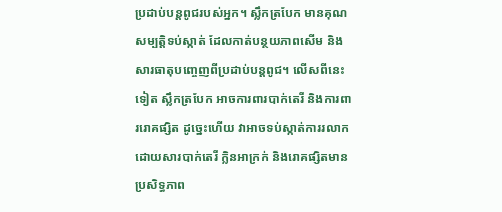ប្រដាប់បន្ដពូជរបស់អ្នក។ ស្លឹកត្របែក មានគុណសម្បត្ដិទប់ស្កាត់ ដែលកាត់បន្ថយភាពសើម និងសារធាតុបញ្ចេញពីប្រដាប់បន្ដពូជ។ លើសពីនេះទៀត ស្លឹកត្របែក អាចការពារបាក់តេរី និងការពាររោគផ្សិត ដូច្នេះហើយ វាអាចទប់ស្កាត់ការរលាកដោយសារបាក់តេរី ក្លិនអាក្រក់ និងរោគផ្សិតមានប្រសិទ្ធភាព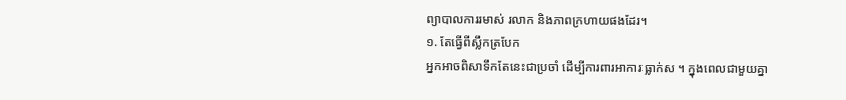ព្យាបាលការរមាស់ រលាក និងភាពក្រហាយផងដែរ។
១. តែធ្វើពីស្លឹកត្របែក
អ្នកអាចពិសាទឹកតែនេះជាប្រចាំ ដើម្បីការពារអាការៈធ្លាក់ស ។ ក្នុងពេលជាមួយគ្នា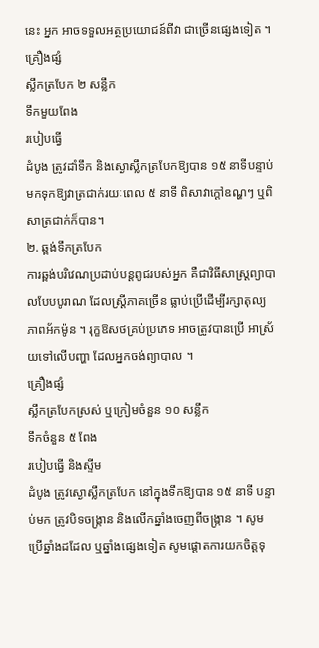នេះ អ្នក អាចទទួលអត្ថប្រយោជន៍ពីវា ជាច្រើនផ្សេងទៀត ។
គ្រឿងផ្សំ
ស្លឹកត្របែក ២ សន្លឹក
ទឹកមួយពែង
របៀបធ្វើ
ដំបូង ត្រូវដាំទឹក និងស្ងោស្លឹកត្របែកឱ្យបាន ១៥ នាទីបន្ទាប់មកទុកឱ្យវាត្រជាក់រយៈពេល ៥ នាទី ពិសាវាក្ដៅឧណ្ហៗ ឬពិសាត្រជាក់ក៏បាន។
២. ឆ្ពង់ទឹកត្របែក
ការឆ្ពង់បរិវេណប្រដាប់បន្ដពូជរបស់អ្នក គឺជាវិធីសាស្រ្ដព្យាបាលបែបបូរាណ ដែលស្រ្ដីភាគច្រើន ធ្លាប់ប្រើដើម្បីរក្សាតុល្យភាពអ័កម៉ូន ។ រុក្ខឱសថគ្រប់ប្រភេទ អាចត្រូវបានប្រើ អាស្រ័យទៅលើបញ្ហា ដែលអ្នកចង់ព្យាបាល ។
គ្រឿងផ្សំ
ស្លឹកត្របែកស្រស់ ឬក្រៀមចំនួន ១០ សន្លឹក
ទឹកចំនួន ៥ ពែង
របៀបធ្វើ និងស្ទីម
ដំបូង ត្រូវស្ងោស្លឹកត្របែក នៅក្នុងទឹកឱ្យបាន ១៥ នាទី បន្ទាប់មក ត្រូវបិទចង្រ្កាន និងលើកឆ្នាំងចេញពីចង្រ្កាន ។ សូមប្រើឆ្នាំងដដែល ឬឆ្នាំងផ្សេងទៀត សូមផ្ដោតការយកចិត្ដទុ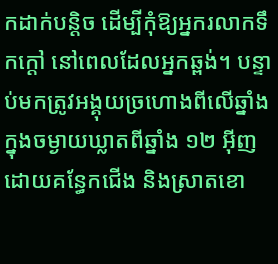កដាក់បន្ដិច ដើម្បីកុំឱ្យអ្នករលាកទឹកក្ដៅ នៅពេលដែលអ្នកឆ្ពង់។ បន្ទាប់មកត្រូវអង្គុយច្រហោងពីលើឆ្នាំងក្នុងចម្ងាយឃ្លាតពីឆ្នាំង ១២ អ៊ីញ ដោយគន្ធែកជើង និងស្រាតខោ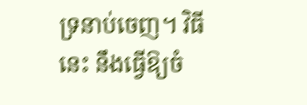ទ្រនាប់ចេញ។ វិធីនេះ នឹងធ្វើឱ្យចំ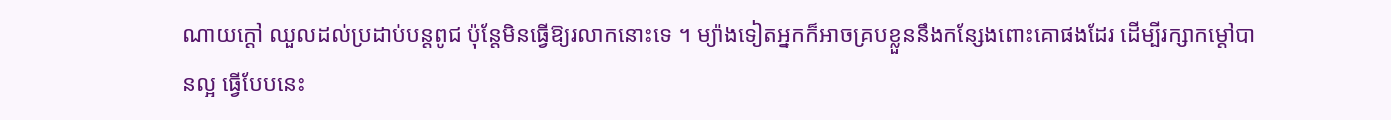ណាយក្ដៅ ឈួលដល់ប្រដាប់បន្ដពូជ ប៉ុន្ដែមិនធ្វើឱ្យរលាកនោះទេ ។ ម្យ៉ាងទៀតអ្នកក៏អាចគ្របខ្លួននឹងកន្សែងពោះគោផងដែរ ដើម្បីរក្សាកម្ដៅបានល្អ ធ្វើបែបនេះ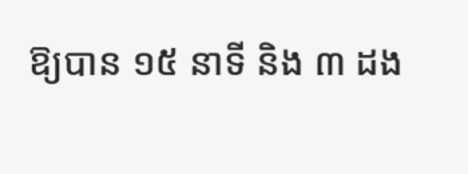ឱ្យបាន ១៥ នាទី និង ៣ ដង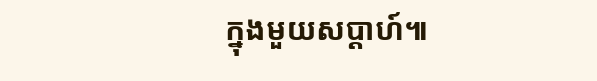ក្នុងមួយសប្ដាហ៍៕